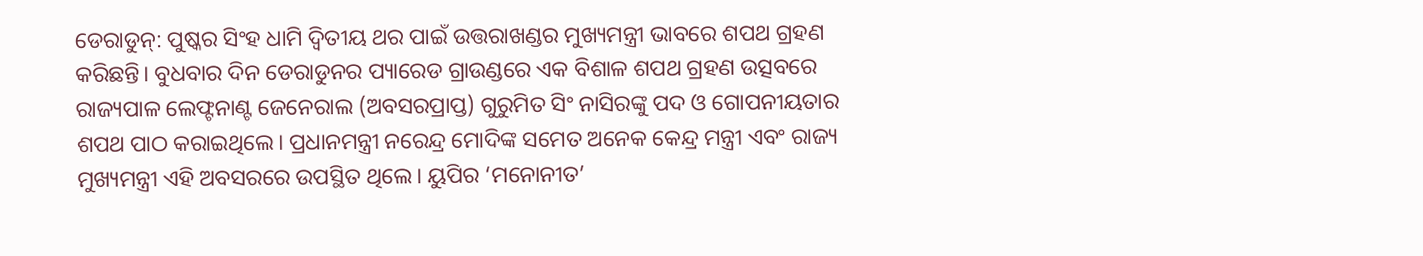ଡେରାଡୁନ୍: ପୁଷ୍କର ସିଂହ ଧାମି ଦ୍ୱିତୀୟ ଥର ପାଇଁ ଉତ୍ତରାଖଣ୍ଡର ମୁଖ୍ୟମନ୍ତ୍ରୀ ଭାବରେ ଶପଥ ଗ୍ରହଣ କରିଛନ୍ତି। ବୁଧବାର ଦିନ ଡେରାଡୁନର ପ୍ୟାରେଡ ଗ୍ରାଉଣ୍ଡରେ ଏକ ବିଶାଳ ଶପଥ ଗ୍ରହଣ ଉତ୍ସବରେ ରାଜ୍ୟପାଳ ଲେଫ୍ଟନାଣ୍ଟ ଜେନେରାଲ (ଅବସରପ୍ରାପ୍ତ) ଗୁରୁମିତ ସିଂ ନାସିରଙ୍କୁ ପଦ ଓ ଗୋପନୀୟତାର ଶପଥ ପାଠ କରାଇଥିଲେ। ପ୍ରଧାନମନ୍ତ୍ରୀ ନରେନ୍ଦ୍ର ମୋଦିଙ୍କ ସମେତ ଅନେକ କେନ୍ଦ୍ର ମନ୍ତ୍ରୀ ଏବଂ ରାଜ୍ୟ ମୁଖ୍ୟମନ୍ତ୍ରୀ ଏହି ଅବସରରେ ଉପସ୍ଥିତ ଥିଲେ। ୟୁପିର ‘ମନୋନୀତ’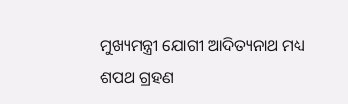ମୁଖ୍ୟମନ୍ତ୍ରୀ ଯୋଗୀ ଆଦିତ୍ୟନାଥ ମଧ୍ୟ ଶପଥ ଗ୍ରହଣ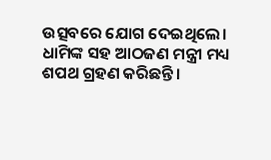ଉତ୍ସବରେ ଯୋଗ ଦେଇଥିଲେ।
ଧାମିଙ୍କ ସହ ଆଠଜଣ ମନ୍ତ୍ରୀ ମଧ୍ୟ ଶପଥ ଗ୍ରହଣ କରିଛନ୍ତି ।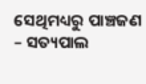ସେଥିମଧ୍ୟରୁ ପାଞ୍ଚଜଣ – ସତ୍ୟପାଲ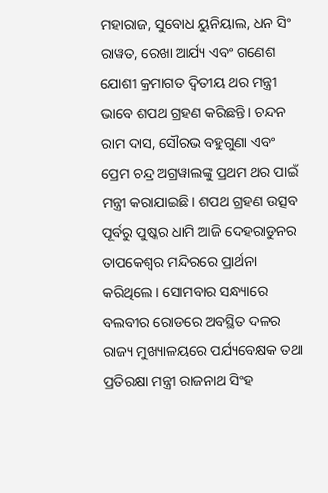ମହାରାଜ, ସୁବୋଧ ୟୁନିୟାଲ, ଧନ ସିଂ ରାୱତ, ରେଖା ଆର୍ଯ୍ୟ ଏବଂ ଗଣେଶ ଯୋଶୀ କ୍ରମାଗତ ଦ୍ୱିତୀୟ ଥର ମନ୍ତ୍ରୀ ଭାବେ ଶପଥ ଗ୍ରହଣ କରିଛନ୍ତି। ଚନ୍ଦନ ରାମ ଦାସ, ସୌରଭ ବହୁଗୁଣା ଏବଂ ପ୍ରେମ ଚନ୍ଦ୍ର ଅଗ୍ରୱାଲଙ୍କୁ ପ୍ରଥମ ଥର ପାଇଁ ମନ୍ତ୍ରୀ କରାଯାଇଛି। ଶପଥ ଗ୍ରହଣ ଉତ୍ସବ ପୂର୍ବରୁ ପୁଷ୍କର ଧାମି ଆଜି ଦେହରାଡୁନର ତାପକେଶ୍ୱର ମନ୍ଦିରରେ ପ୍ରାର୍ଥନା କରିଥିଲେ। ସୋମବାର ସନ୍ଧ୍ୟାରେ ବଲବୀର ରୋଡରେ ଅବସ୍ଥିତ ଦଳର ରାଜ୍ୟ ମୁଖ୍ୟାଳୟରେ ପର୍ଯ୍ୟବେକ୍ଷକ ତଥା ପ୍ରତିରକ୍ଷା ମନ୍ତ୍ରୀ ରାଜନାଥ ସିଂହ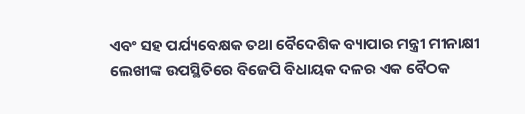ଏବଂ ସହ ପର୍ଯ୍ୟବେକ୍ଷକ ତଥା ବୈଦେଶିକ ବ୍ୟାପାର ମନ୍ତ୍ରୀ ମୀନାକ୍ଷୀ ଲେଖୀଙ୍କ ଉପସ୍ଥିତିରେ ବିଜେପି ବିଧାୟକ ଦଳର ଏକ ବୈଠକ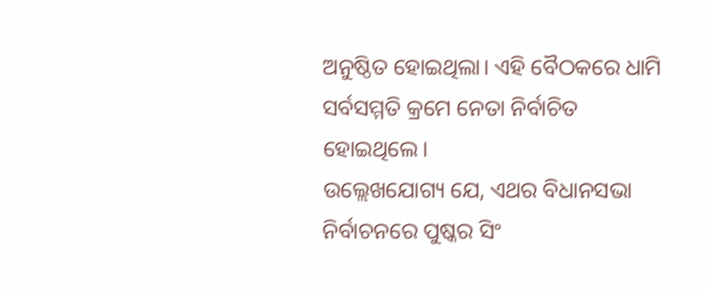ଅନୁଷ୍ଠିତ ହୋଇଥିଲା। ଏହି ବୈଠକରେ ଧାମି ସର୍ବସମ୍ମତି କ୍ରମେ ନେତା ନିର୍ବାଚିତ ହୋଇଥିଲେ।
ଉଲ୍ଲେଖଯୋଗ୍ୟ ଯେ, ଏଥର ବିଧାନସଭା ନିର୍ବାଚନରେ ପୁଷ୍କର ସିଂ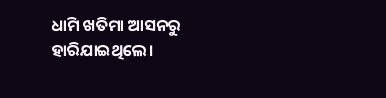ଧାମି ଖତିମା ଆସନରୁ ହାରିଯାଇଥିଲେ।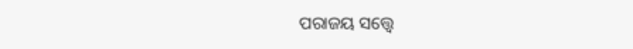ପରାଜୟ ସତ୍ତ୍ୱେ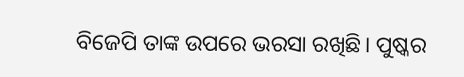ବିଜେପି ତାଙ୍କ ଉପରେ ଭରସା ରଖିଛି। ପୁଷ୍କର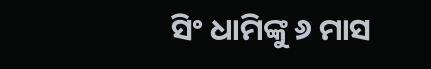ସିଂ ଧାମିଙ୍କୁ ୬ ମାସ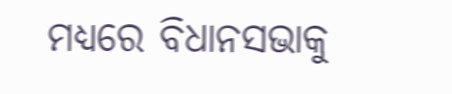ମଧ୍ୟରେ ବିଧାନସଭାକୁ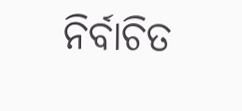ନିର୍ବାଚିତ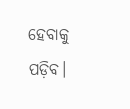ହେବାକୁ ପଡ଼ିବ।